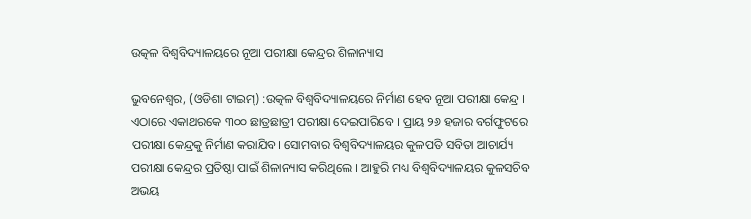ଉତ୍କଳ ବିଶ୍ୱବିଦ୍ୟାଳୟରେ ନୂଆ ପରୀକ୍ଷା କେନ୍ଦ୍ରର ଶିଳାନ୍ୟାସ

ଭୁବନେଶ୍ବର, (ଓଡିଶା ଟାଇମ୍) :ଉତ୍କଳ ବିଶ୍ୱବିଦ୍ୟାଳୟରେ ନିର୍ମାଣ ହେବ ନୂଆ ପରୀକ୍ଷା କେନ୍ଦ୍ର । ଏଠାରେ ଏକାଥରକେ ୩୦୦ ଛାତ୍ରଛାତ୍ରୀ ପରୀକ୍ଷା ଦେଇପାରିବେ । ପ୍ରାୟ ୨୬ ହଜାର ବର୍ଗଫୁଟରେ ପରୀକ୍ଷା କେନ୍ଦ୍ରକୁ ନିର୍ମାଣ କରାଯିବ। ସୋମବାର ବିଶ୍ୱବିଦ୍ୟାଳୟର କୁଳପତି ସବିତା ଆଚାର୍ଯ୍ୟ ପରୀକ୍ଷା କେନ୍ଦ୍ରର ପ୍ରତିଷ୍ଠା ପାଇଁ ଶିଳାନ୍ୟାସ କରିଥିଲେ । ଆହୁରି ମଧ୍ୟ ବିଶ୍ୱବିଦ୍ୟାଳୟର କୁଳସଚିବ ଅଭୟ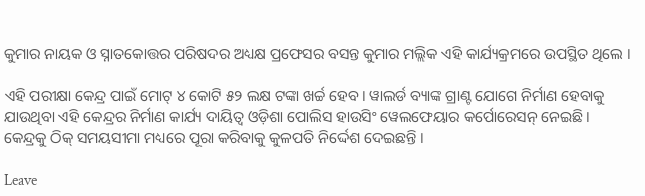କୁମାର ନାୟକ ଓ ସ୍ନାତକୋତ୍ତର ପରିଷଦର ଅଧ୍ୟକ୍ଷ ପ୍ରଫେସର ବସନ୍ତ କୁମାର ମଲ୍ଲିକ ଏହି କାର୍ଯ୍ୟକ୍ରମରେ ଉପସ୍ଥିତ ଥିଲେ ।

ଏହି ପରୀକ୍ଷା କେନ୍ଦ୍ର ପାଇଁ ମୋଟ୍ ୪ କୋଟି ୫୨ ଲକ୍ଷ ଟଙ୍କା ଖର୍ଚ୍ଚ ହେବ। ୱାଲର୍ଡ ବ୍ୟାଙ୍କ ଗ୍ରାଣ୍ଟ ଯୋଗେ ନିର୍ମାଣ ହେବାକୁ ଯାଉଥିବା ଏହି କେନ୍ଦ୍ରର ନିର୍ମାଣ କାର୍ଯ୍ୟ ଦାୟିତ୍ୱ ଓଡ଼ିଶା ପୋଲିସ ହାଉସିଂ ୱେଲଫେୟାର କର୍ପୋରେସନ୍‌ ନେଇଛି । କେନ୍ଦ୍ରକୁ ଠିକ୍‌ ସମୟସୀମା ମଧ୍ୟରେ ପୂରା କରିବାକୁ କୁଳପତି ନିର୍ଦ୍ଦେଶ ଦେଇଛନ୍ତି ।

Leave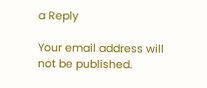a Reply

Your email address will not be published.